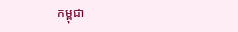កម្ពុជា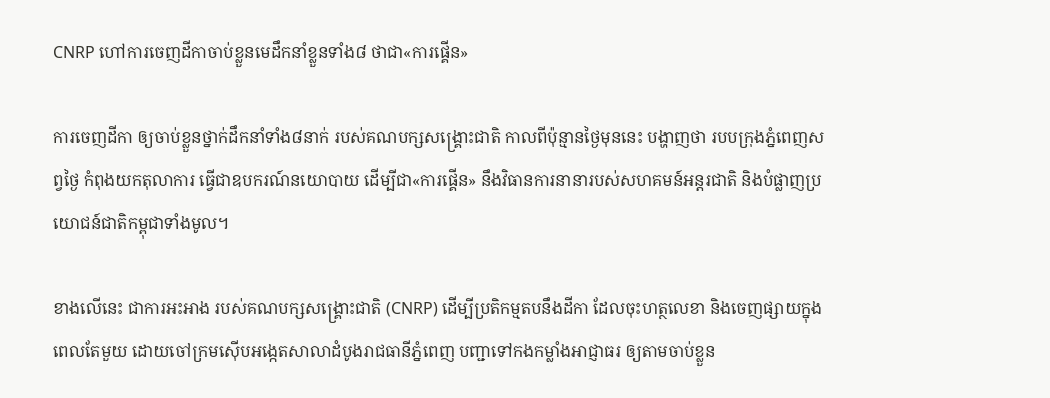CNRP ហៅការចេញដីកាចាប់ខ្លួនមេដឹកនាំខ្លួនទាំង៨ ថាជា«ការផ្គើន»

ការចេញដីកា ឲ្យចាប់ខ្លួនថ្នាក់ដឹកនាំទាំង៨នាក់ របស់គណបក្សសង្គ្រោះជាតិ កាលពីប៉ុន្មានថ្ងៃមុននេះ បង្ហាញថា របបក្រុងភ្នំពេញសព្វថ្ងៃ កំពុងយកតុលាការ ធ្វើជាឧបករណ៍នយោបាយ ដើម្បីជា«ការផ្គើន» នឹងវិធានការនានារបស់សហគមន៍អន្តរជាតិ និងបំផ្លាញប្រយោជន៍ជាតិកម្ពុជាទាំងមូល។

ខាងលើនេះ ជាការអះអាង របស់គណបក្សសង្គ្រោះជាតិ (CNRP) ដើម្បីប្រតិកម្មតបនឹងដីកា ដែលចុះហត្ថលេខា និងចេញផ្សាយក្នុងពេលតែមួយ ដោយចៅក្រមស៊ើបអង្កេតសាលាដំបូងរាជធានីភ្នំពេញ បញ្ជាទៅកងកម្លាំងអាជ្ញាធរ ឲ្យតាមចាប់ខ្លួន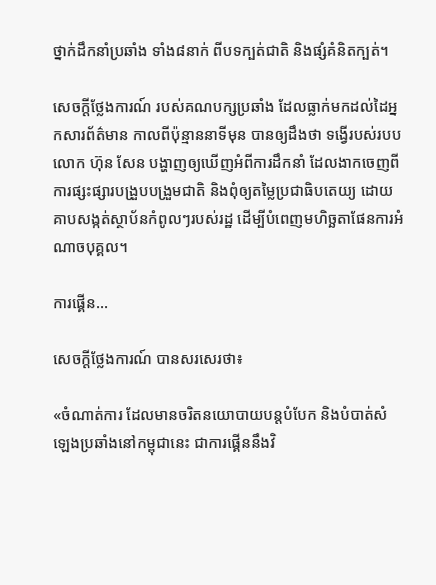ថ្នាក់ដឹកនាំប្រឆាំង ទាំង៨នាក់ ពីបទក្បត់ជាតិ និងផ្សំគំនិតក្បត់។

សេចក្ដីថ្លែងការណ៍ របស់គណបក្សប្រឆាំង ដែលធ្លាក់មកដល់ដៃអ្នកសារព័ត៌មាន កាលពីប៉ុន្មាននាទីមុន បានឲ្យដឹងថា ទង្វើរបស់របបលោក ហ៊ុន សែន បង្ហាញឲ្យឃើញអំពីការដឹកនាំ ដែលងាកចេញពីការផ្សះផ្សារបង្រួបបង្រួមជាតិ និងពុំឲ្យតម្លៃប្រជាធិបតេយ្យ ដោយគាបសង្កត់ស្ថាប័នកំពូលៗរបស់រដ្ឋ ដើម្បីបំពេញមហិច្ឆតាផែនការអំណាចបុគ្គល។

ការផ្គើន…

សេចក្ដីថ្លែងការណ៍ បានសរសេរថា៖

«ចំណាត់ការ ដែលមានចរិតនយោបាយបន្តបំបែក និងបំបាត់សំឡេងប្រឆាំងនៅកម្ពុជានេះ ជាការផ្គើននឹងវិ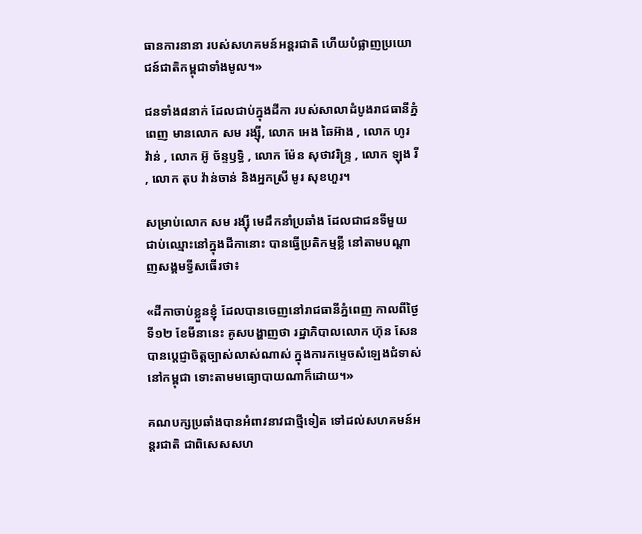ធានការនានា របស់សហគមន៍អន្តរជាតិ ហើយបំផ្លាញប្រយោជន៍ជាតិកម្ពុជាទាំងមូល។»

ជនទាំង៨នាក់ ដែលជាប់ក្នុងដីកា របស់សាលាដំបូងរាជធានីភ្នំពេញ មានលោក សម រង្ស៊ី, លោក អេង ឆៃអ៊ាង , លោក ហូរ វ៉ាន់ , លោក អ៊ូ ច័ន្ទឫទ្ធិ , លោក ម៉ែន សុថាវរិន្រ្ទ , លោក ឡុង រី , លោក តុប វ៉ាន់ចាន់ និងអ្នកស្រី មូរ សុខហួរ។

សម្រាប់លោក សម រង្ស៊ី មេដឹកនាំប្រឆាំង ដែលជាជនទីមួយ ជាប់ឈ្មោះនៅក្នុងដីកានោះ បានធ្វើប្រតិកម្មខ្លី នៅតាមបណ្ដាញសង្គមទ្វីសធើរថា៖

«ដីកាចាប់ខ្លួនខ្ញុំ ដែលបានចេញនៅរាជធានីភ្នំពេញ កាលពីថ្ងៃទី១២ ខែមីនានេះ គូសបង្ហាញថា រដ្ឋាភិបាលលោក ហ៊ុន សែន បានប្ដេជ្ញាចិត្តច្បាស់លាស់ណាស់ ក្នុងការកម្ទេចសំឡេងជំទាស់នៅកម្ពុជា ទោះតាមមធ្យោបាយណាក៏ដោយ។»

គណបក្សប្រឆាំងបានអំពាវនាវជាថ្មីទៀត ទៅដល់សហគមន៍អន្តរជាតិ ជាពិសេសសហ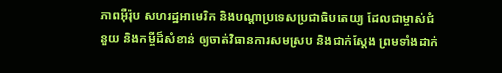ភាពអ៊ឺរ៉ុប សហរដ្ឋអាមេរិក និងបណ្ដាប្រទេសប្រជាធិបតេយ្យ ដែលជាម្ចាស់ជំនួយ និងកម្ចីដ៏សំខាន់ ឲ្យចាត់វិធានការសមស្រប និងជាក់ស្ដែង ព្រមទាំងដាក់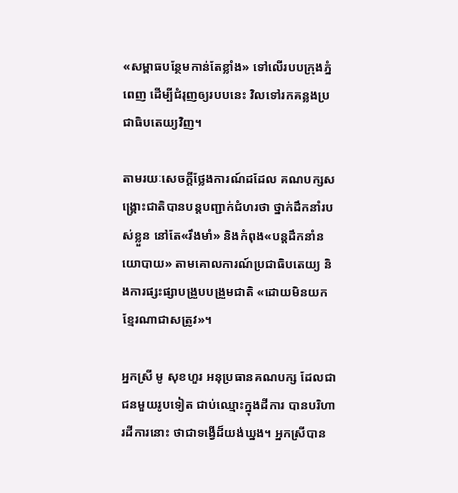«សម្ពាធបន្ថែមកាន់តែខ្លាំង» ទៅលើរបបក្រុងភ្នំពេញ ដើម្បីជំរុញឲ្យរបបនេះ វិលទៅរកគន្លងប្រជាធិបតេយ្យវិញ។

តាមរយៈសេចក្ដីថ្លែងការណ៍ដដែល គណបក្សសង្គ្រោះជាតិបានបន្តបញ្ជាក់ជំហរថា ថ្នាក់ដឹកនាំរបស់ខ្លួន នៅតែ«រឹងមាំ» និងកំពុង«បន្តដឹកនាំនយោបាយ» តាមគោលការណ៍ប្រជាធិបតេយ្យ និងការផ្សះផ្សាបង្រួបបង្រួមជាតិ «ដោយមិនយកខ្មែរណាជាសត្រូវ»។

អ្នកស្រី មូ សុខហួរ អនុប្រធានគណបក្ស ដែលជាជនមួយរូបទៀត ជាប់ឈ្មោះក្នុងដីការ បានបរិហារដីការនោះ ថាជាទង្វើដ៏យង់ឃ្នង។ អ្នកស្រីបាន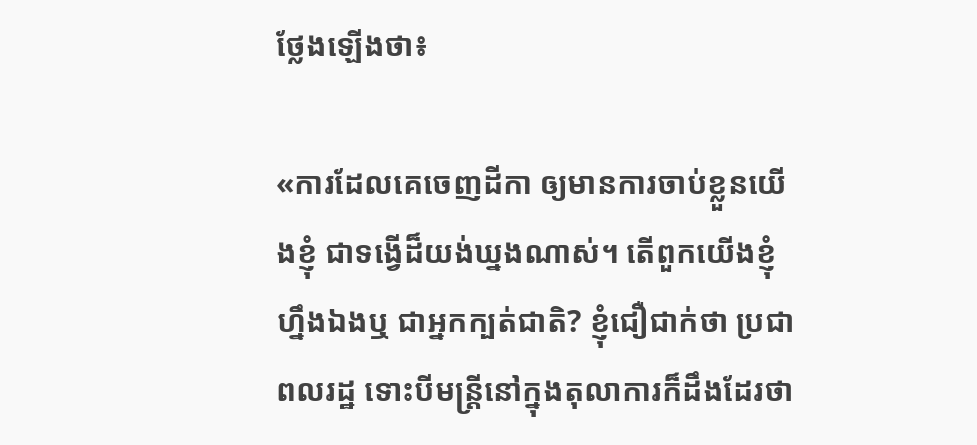ថ្លែងឡើងថា៖

«ការដែលគេចេញដីកា ឲ្យមានការចាប់ខ្លួនយើងខ្ញុំ ជាទង្វើដ៏យង់ឃ្នងណាស់។ តើពួកយើងខ្ញុំហ្នឹងឯងឬ ជាអ្នកក្បត់ជាតិ? ខ្ញុំជឿជាក់ថា ប្រជាពលរដ្ឋ ទោះបីមន្ត្រីនៅក្នុងតុលាការក៏ដឹងដែរថា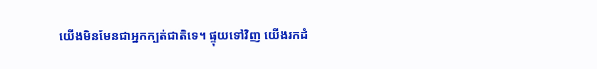យើងមិនមែនជាអ្នកក្បត់ជាតិទេ។ ផ្ទុយទៅវិញ យើងរកដំ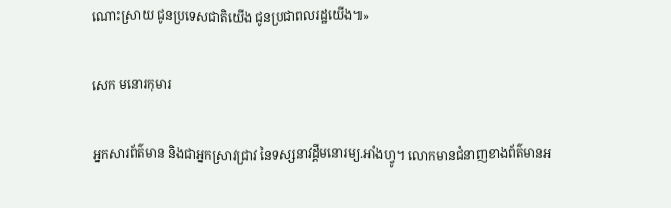ណោះស្រាយ ជូនប្រទេសជាតិយើង ជូនប្រជាពលរដ្ឋយើង៕»

សេក មនោរកុមារ

អ្នកសារព័ត៌មាន និងជាអ្នកស្រាវជ្រាវ នៃទស្សនាវដ្ដីមនោរម្យ.អាំងហ្វូ។ លោកមានជំនាញខាងព័ត៌មានអ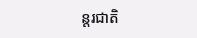ន្តរជាតិ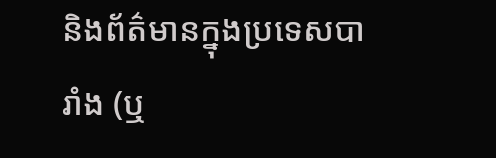និងព័ត៌មានក្នុងប្រទេសបារាំង (ឬ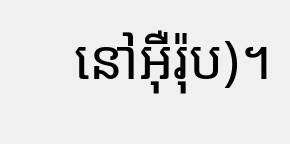នៅអ៊ឺរ៉ុប)។